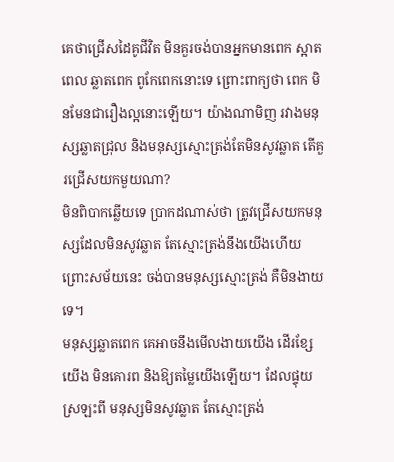គេថាជ្រើសដៃគូជីវិត មិនគួរចង់បានអ្នកមានពេក ស្អាតពេល ឆ្លាតពេក ពូកែពេកនោះទេ ព្រោះពាក្យថា ពេក មិនមែនជារឿងល្អនោះឡើយ។ យ៉ាងណាមិញ រវាងមនុស្សឆ្លាតជ្រុល និងមនុស្សស្មោះត្រង់តែមិនសូវឆ្លាត តើគួរជ្រើសយកមួយណា?
មិនពិបាកឆ្លើយទេ ប្រាកដណាស់ថា ត្រូវជ្រើសយកមនុស្សដែលមិនសូវឆ្លាត តែស្មោះត្រង់នឹងយើងហើយ ព្រោះសម័យនេះ ចង់បានមនុស្សស្មោះត្រង់ គឺមិនងាយទេ។
មនុស្សឆ្លាតពេក គេអាចនឹងមើលងាយយើង ដើរខ្សែយើង មិនគោរព និងឱ្យតម្លៃយើងឡើយ។ ដែលផ្ទុយស្រឡះពី មនុស្សមិនសូវឆ្លាត តែស្មោះត្រង់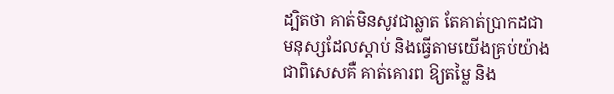ដ្បិតថា គាត់មិនសូវជាឆ្លាត តែគាត់ប្រាកដជាមនុស្សដែលស្ដាប់ និងធ្វើតាមយើងគ្រប់យ៉ាង ជាពិសេសគឺ គាត់គោរព ឱ្យតម្លៃ និង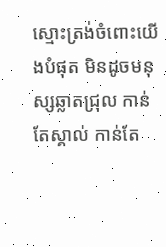ស្មោះត្រង់ចំពោះយើងបំផុត មិនដូចមនុស្សឆ្លាតជ្រុល កាន់តែស្គាល់ កាន់តែ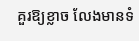គួរឱ្យខ្លាច លែងមានទំ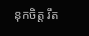នុកចិត្ត រឹត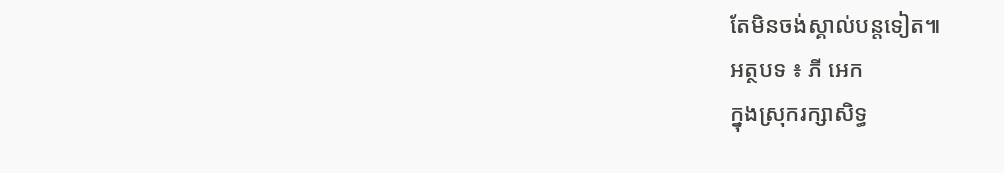តែមិនចង់ស្គាល់បន្តទៀត៕
អត្ថបទ ៖ ភី អេក
ក្នុងស្រុករក្សាសិទ្ធ